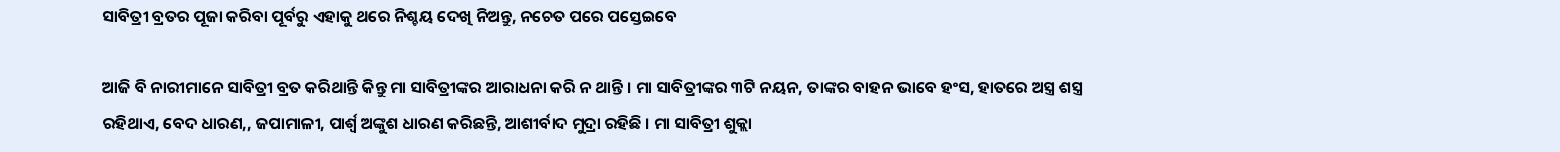ସାବିତ୍ରୀ ବ୍ରତର ପୂଜା କରିବା ପୂର୍ବରୁ ଏହାକୁ ଥରେ ନିଶ୍ଚୟ ଦେଖି ନିଅନ୍ତୁ, ନଚେତ ପରେ ପସ୍ତେଇବେ

ଆଜି ବି ନାରୀମାନେ ସାବିତ୍ରୀ ବ୍ରତ କରିଥାନ୍ତି କିନ୍ତୁ ମା ସାବିତ୍ରୀଙ୍କର ଆରାଧନା କରି ନ ଥାନ୍ତି । ମା ସାବିତ୍ରୀଙ୍କର ୩ଟି ନୟନ, ତାଙ୍କର ବାହନ ଭାବେ ହଂସ, ହାତରେ ଅସ୍ତ୍ର ଶସ୍ତ୍ର ରହିଥାଏ, ବେଦ ଧାରଣ,, ଜପାମାଳୀ, ପାର୍ଶ୍ଵ ଅଙ୍କୁଶ ଧାରଣ କରିଛନ୍ତି, ଆଶୀର୍ବାଦ ମୁଦ୍ରା ରହିଛି । ମା ସାବିତ୍ରୀ ଶୁକ୍ଲା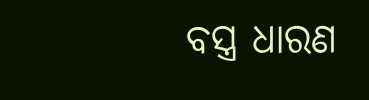ବସ୍ତ୍ର ଧାରଣ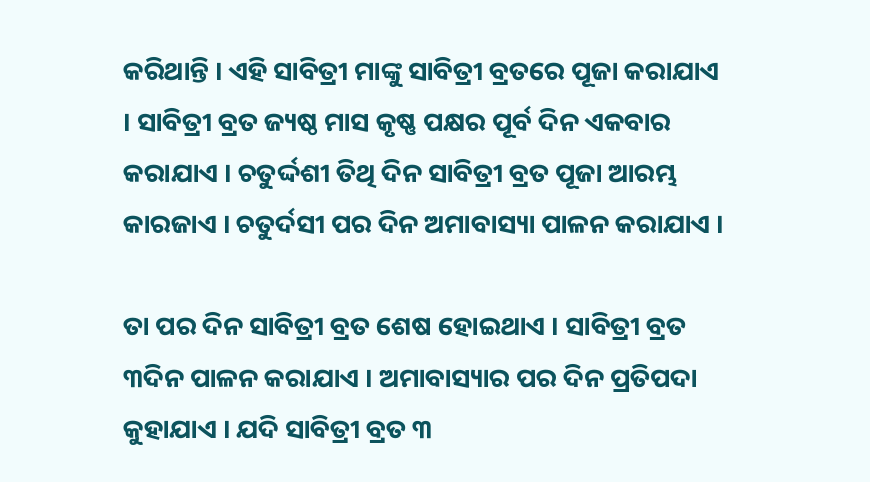କରିଥାନ୍ତି । ଏହି ସାବିତ୍ରୀ ମାଙ୍କୁ ସାବିତ୍ରୀ ବ୍ରତରେ ପୂଜା କରାଯାଏ । ସାବିତ୍ରୀ ବ୍ରତ ଜ୍ୟଷ୍ଠ ମାସ କୃଷ୍ଣ ପକ୍ଷର ପୂର୍ବ ଦିନ ଏକବାର କରାଯାଏ । ଚତୁର୍ଦ୍ଦଶୀ ତିଥି ଦିନ ସାବିତ୍ରୀ ବ୍ରତ ପୂଜା ଆରମ୍ଭ କାରଜାଏ । ଚତୁର୍ଦସୀ ପର ଦିନ ଅମାବାସ୍ୟା ପାଳନ କରାଯାଏ ।

ତା ପର ଦିନ ସାବିତ୍ରୀ ବ୍ରତ ଶେଷ ହୋଇଥାଏ । ସାବିତ୍ରୀ ବ୍ରତ ୩ଦିନ ପାଳନ କରାଯାଏ । ଅମାବାସ୍ୟାର ପର ଦିନ ପ୍ରତିପଦା କୁହାଯାଏ । ଯଦି ସାବିତ୍ରୀ ବ୍ରତ ୩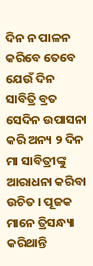ଦିନ ନ ପାଳନ କରିବେ ତେବେ ଯେଉଁ ଦିନ ସାବିତ୍ରି ବ୍ରତ ସେଦିନ ଉପାସନା କରି ଅନ୍ୟ ୨ ଦିନ ମା ସାବିତ୍ରୀଙ୍କୁ ଆରାଧନା କରିବା ଉଚିତ । ପୂଜକ ମାନେ ତ୍ରିସନ୍ଧ୍ୟା କରିଥାନ୍ତି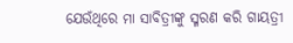ଯେଉଁଥିରେ ମା ସାବିତ୍ରୀଙ୍କୁ ସ୍ମରଣ କରି ଗାୟତ୍ରୀ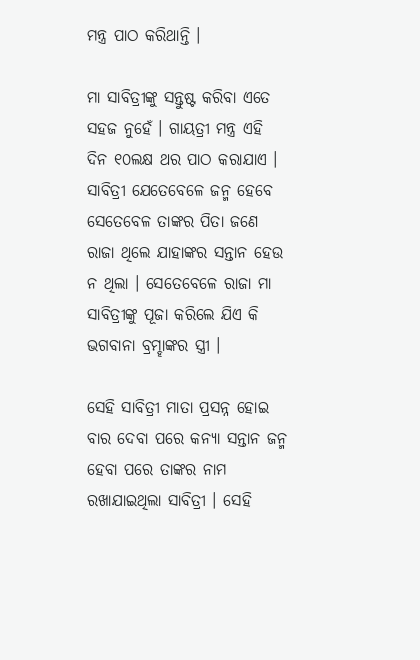ମନ୍ତ୍ର ପାଠ କରିଥାନ୍ତି ।

ମା ସାବିତ୍ରୀଙ୍କୁ ସନ୍ତୁଷ୍ଟ କରିବା ଏତେ ସହଜ ନୁହେଁ । ଗାୟତ୍ରୀ ମନ୍ତ୍ର ଏହି ଦିନ ୧୦ଲକ୍ଷ ଥର ପାଠ କରାଯାଏ । ସାବିତ୍ରୀ ଯେତେବେଳେ ଜନ୍ମ ହେବେ ସେତେବେଳ ତାଙ୍କର ପିତା ଜଣେ ରାଜା ଥିଲେ ଯାହାଙ୍କର ସନ୍ତାନ ହେଉ ନ ଥିଲା । ସେତେବେଳେ ରାଜା ମା ସାବିତ୍ରୀଙ୍କୁ ପୂଜା କରିଲେ ଯିଏ କି ଭଗବାନା ବ୍ରମ୍ହାଙ୍କର ସ୍ତ୍ରୀ ।

ସେହି ସାବିତ୍ରୀ ମାତା ପ୍ରସନ୍ନ ହୋଇ ବାର ଦେବା ପରେ କନ୍ୟା ସନ୍ତାନ ଜନ୍ମ ହେବା ପରେ ତାଙ୍କର ନାମ ରଖାଯାଇଥିଲା ସାବିତ୍ରୀ । ସେହି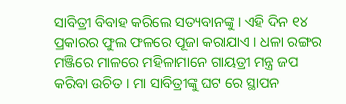ସାବିତ୍ରୀ ବିବାହ କରିଲେ ସତ୍ୟବାନଙ୍କୁ । ଏହି ଦିନ ୧୪ ପ୍ରକାରର ଫୁଲ ଫଳରେ ପୂଜା କରାଯାଏ । ଧଳା ରଙ୍ଗର ମଞ୍ଜିରେ ମାଳରେ ମହିଳାମାନେ ଗାୟତ୍ରୀ ମନ୍ତ୍ର ଜପ କରିବା ଉଚିତ । ମା ସାବିତ୍ରୀଙ୍କୁ ଘଟ ରେ ସ୍ଥାପନ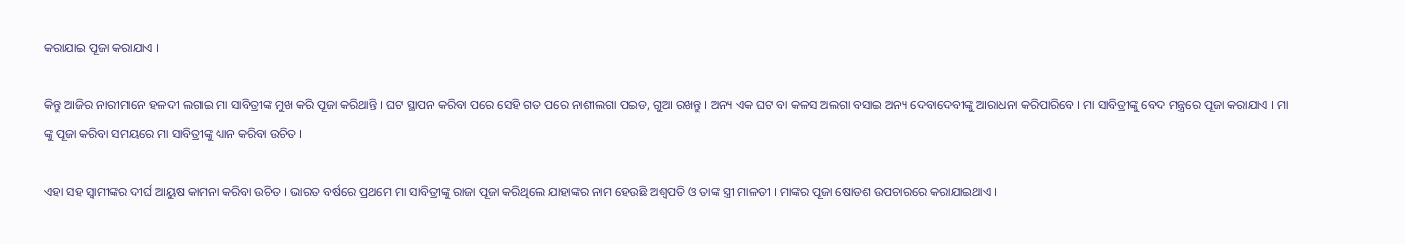କରାଯାଇ ପୂଜା କରାଯାଏ ।

କିନ୍ତୁ ଆଜିର ନାରୀମାନେ ହଳଦୀ ଲଗାଇ ମା ସାବିତ୍ରୀଙ୍କ ମୁଖ କରି ପୂଜା କରିଥାନ୍ତି । ଘଟ ସ୍ଥାପନ କରିବା ପରେ ସେହି ଗତ ପରେ ନାଶୀଲଗା ପଇଡ, ଗୁଆ ରଖନ୍ତୁ । ଅନ୍ୟ ଏକ ଘଟ ବା କଳସ ଅଲଗା ବସାଇ ଅନ୍ୟ ଦେବାଦେବୀଙ୍କୁ ଆରାଧନା କରିପାରିବେ । ମା ସାବିତ୍ରୀଙ୍କୁ ବେଦ ମନ୍ତ୍ରରେ ପୂଜା କରାଯାଏ । ମା ଙ୍କୁ ପୂଜା କରିବା ସମୟରେ ମା ସାବିତ୍ରୀଙ୍କୁ ଧ୍ୟାନ କରିବା ଉଚିତ ।

ଏହା ସହ ସ୍ବାମୀଙ୍କର ଦୀର୍ଘ ଆୟୁଷ କାମନା କରିବା ଉଚିତ । ଭାରତ ବର୍ଷରେ ପ୍ରଥମେ ମା ସାବିତ୍ରୀଙ୍କୁ ରାଜା ପୂଜା କରିଥିଲେ ଯାହାଙ୍କର ନାମ ହେଉଛି ଅଶ୍ଵପତି ଓ ତାଙ୍କ ସ୍ତ୍ରୀ ମାଳତୀ । ମାଙ୍କର ପୂଜା ଷୋଡଶ ଉପଚାରରେ କରାଯାଇଥାଏ ।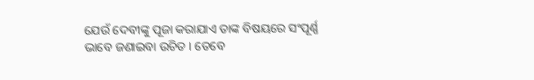ଯେଉଁ ଦେବୀଙ୍କୁ ପୂଜା କରାଯାଏ ତାଙ୍କ ବିଷୟରେ ସଂପୂର୍ଣ୍ଣ ଭାବେ ଜଣାଇବା ଉଚିତ । ତେବେ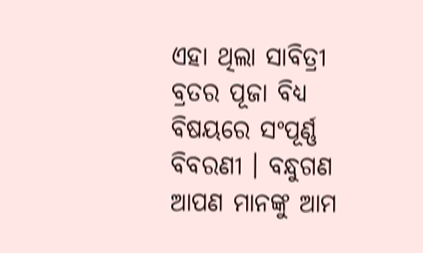ଏହା ଥିଲା ସାବିତ୍ରୀ ବ୍ରତର ପୂଜା ବିଧ୍ୟ ବିଷୟରେ ସଂପୂର୍ଣ୍ଣ ବିବରଣୀ । ବନ୍ଧୁଗଣ ଆପଣ ମାନଙ୍କୁ ଆମ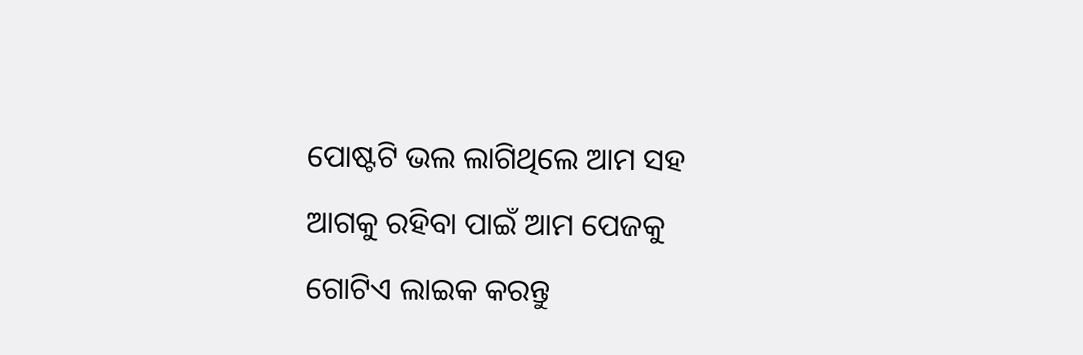ପୋଷ୍ଟଟି ଭଲ ଲାଗିଥିଲେ ଆମ ସହ ଆଗକୁ ରହିବା ପାଇଁ ଆମ ପେଜକୁ ଗୋଟିଏ ଲାଇକ କରନ୍ତୁ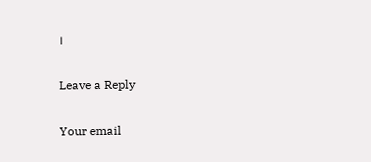।

Leave a Reply

Your email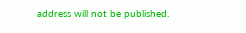address will not be published.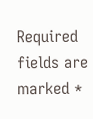Required fields are marked *